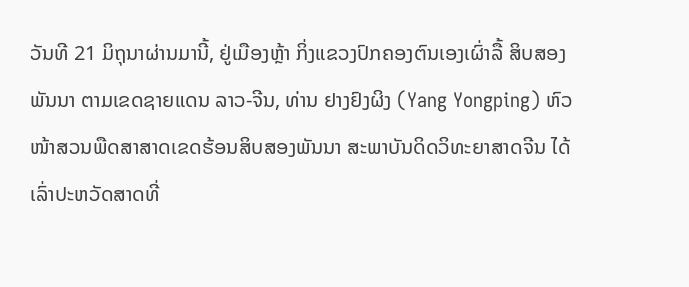ວັນທີ 21 ມິຖຸນາຜ່ານມານີ້, ຢູ່ເມືອງຫຼ້າ ກິ່ງແຂວງປົກຄອງຕົນເອງເຜົ່າລື້ ສິບສອງພັນນາ ຕາມເຂດຊາຍແດນ ລາວ-ຈີນ, ທ່ານ ຢາງຢົງຜິງ (Yang Yongping) ຫົວໜ້າສວນພືດສາສາດເຂດຮ້ອນສິບສອງພັນນາ ສະພາບັນດິດວິທະຍາສາດຈີນ ໄດ້ເລົ່າປະຫວັດສາດທີ່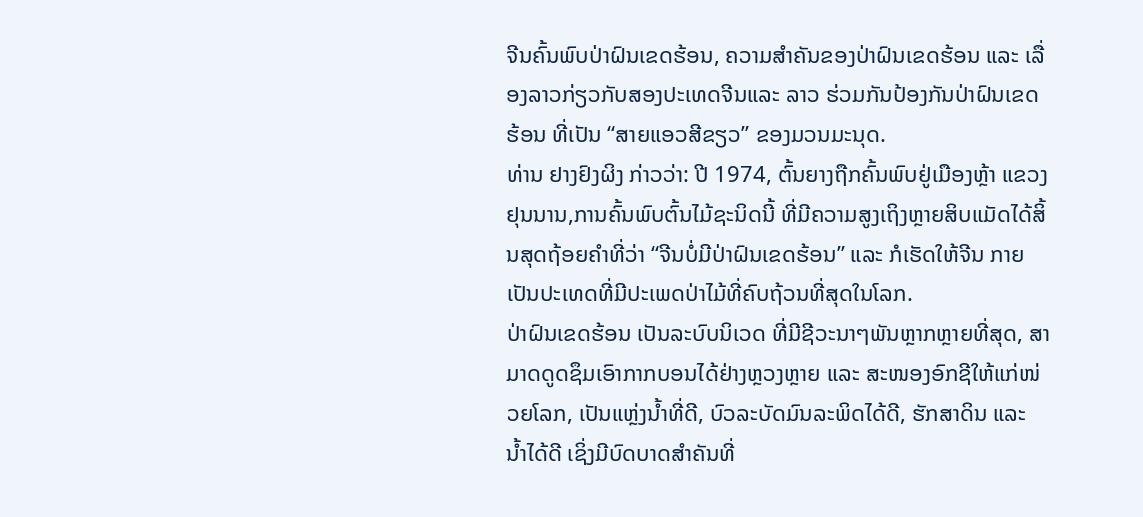ຈີນຄົ້ນພົບປ່າຝົນເຂດຮ້ອນ, ຄວາມສຳຄັນຂອງປ່າຝົນເຂດຮ້ອນ ແລະ ເລື່ອງລາວກ່ຽວກັບສອງປະເທດຈີນແລະ ລາວ ຮ່ວມກັນປ້ອງກັນປ່າຝົນເຂດຮ້ອນ ທີ່ເປັນ “ສາຍແອວສີຂຽວ” ຂອງມວນມະນຸດ.
ທ່ານ ຢາງຢົງຜິງ ກ່າວວ່າ: ປີ 1974, ຕົ້ນຍາງຖືກຄົ້ນພົບຢູ່ເມືອງຫຼ້າ ແຂວງຢຸນນານ,ການຄົ້ນພົບຕົ້ນໄມ້ຊະນິດນີ້ ທີ່ມີຄວາມສູງເຖິງຫຼາຍສິບແມັດໄດ້ສິ້ນສຸດຖ້ອຍຄຳທີ່ວ່າ “ຈີນບໍ່ມີປ່າຝົນເຂດຮ້ອນ” ແລະ ກໍເຮັດໃຫ້ຈີນ ກາຍເປັນປະເທດທີ່ມີປະເພດປ່າໄມ້ທີ່ຄົບຖ້ວນທີ່ສຸດໃນໂລກ.
ປ່າຝົນເຂດຮ້ອນ ເປັນລະບົບນິເວດ ທີ່ມີຊີວະນາໆພັນຫຼາກຫຼາຍທີ່ສຸດ, ສາມາດດູດຊຶມເອົາກາກບອນໄດ້ຢ່າງຫຼວງຫຼາຍ ແລະ ສະໜອງອົກຊີໃຫ້ແກ່ໜ່ວຍໂລກ, ເປັນແຫຼ່ງນ້ຳທີ່ດີ, ບົວລະບັດມົນລະພິດໄດ້ດີ, ຮັກສາດິນ ແລະ ນ້ຳໄດ້ດີ ເຊິ່ງມີບົດບາດສຳຄັນທີ່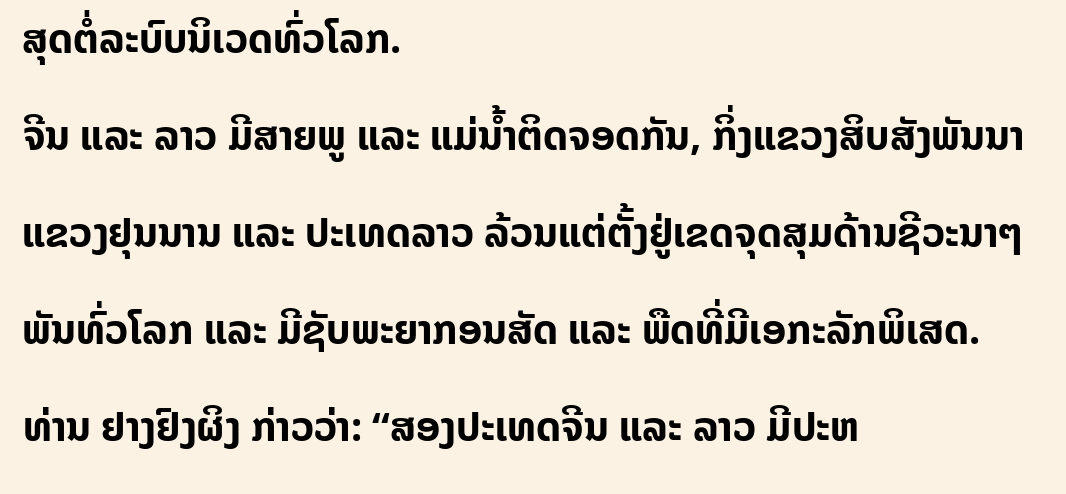ສຸດຕໍ່ລະບົບນິເວດທົ່ວໂລກ.
ຈີນ ແລະ ລາວ ມີສາຍພູ ແລະ ແມ່ນ້ຳຕິດຈອດກັນ, ກິ່ງແຂວງສິບສັງພັນນາແຂວງຢຸນນານ ແລະ ປະເທດລາວ ລ້ວນແຕ່ຕັ້ງຢູ່ເຂດຈຸດສຸມດ້ານຊີວະນາໆພັນທົ່ວໂລກ ແລະ ມີຊັບພະຍາກອນສັດ ແລະ ພືດທີ່ມີເອກະລັກພິເສດ.
ທ່ານ ຢາງຢົງຜິງ ກ່າວວ່າ: “ສອງປະເທດຈີນ ແລະ ລາວ ມີປະຫ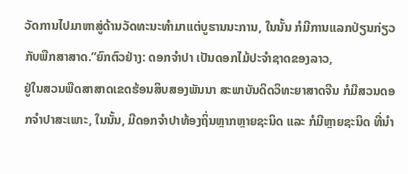ວັດການໄປມາຫາສູ່ດ້ານວັດທະນະທຳມາແຕ່ບູຮານນະການ, ໃນນັ້ນ ກໍມີການແລກປ່ຽນກ່ຽວກັບພືກສາສາດ.”ຍົກຕົວຢ່າງ: ດອກຈຳປາ ເປັນດອກໄມ້ປະຈຳຊາດຂອງລາວ,
ຢູ່ໃນສວນພືດສາສາດເຂດຮ້ອນສິບສອງພັນນາ ສະພາບັນດິດວິທະຍາສາດຈີນ ກໍມີສວນດອກຈຳປາສະເພາະ, ໃນນັ້ນ, ມີດອກຈຳປາທ້ອງຖິ່ນຫຼາກຫຼາຍຊະນິດ ແລະ ກໍມີຫຼາຍຊະນິດ ທີ່ນຳ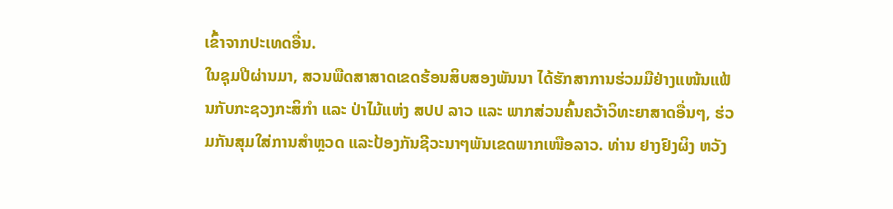ເຂົ້າຈາກປະເທດອື່ນ.
ໃນຊຸມປີຜ່ານມາ, ສວນພືດສາສາດເຂດຮ້ອນສິບສອງພັນນາ ໄດ້ຮັກສາການຮ່ວມມືຢ່າງແໜ້ນແຟ້ນກັບກະຊວງກະສິກຳ ແລະ ປ່າໄມ້ແຫ່ງ ສປປ ລາວ ແລະ ພາກສ່ວນຄົ້ນຄວ້າວິທະຍາສາດອື່ນໆ, ຮ່ວມກັນສຸມໃສ່ການສຳຫຼວດ ແລະປ້ອງກັນຊີວະນາໆພັນເຂດພາກເໜືອລາວ. ທ່ານ ຢາງຢົງຜິງ ຫວັງ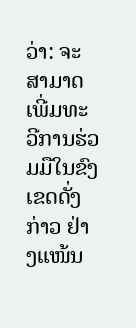ວ່າ: ຈະສາມາດເພີ່ມທະວີການຮ່ວມມືໃນຂົງເຂດດັ່ງກ່າວ ຢ່າງແໜ້ນ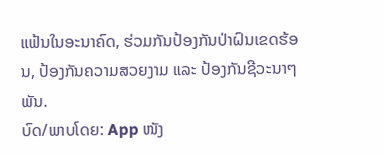ແຟ້ນໃນອະນາຄົດ, ຮ່ວມກັນປ້ອງກັນປ່າຝົນເຂດຮ້ອນ, ປ້ອງກັນຄວາມສວຍງາມ ແລະ ປ້ອງກັນຊີວະນາໆພັນ.
ບົດ/ພາບໂດຍ: App ໜັງ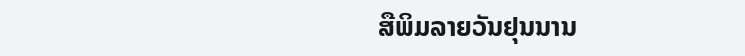ສືພິມລາຍວັນຢຸນນານ